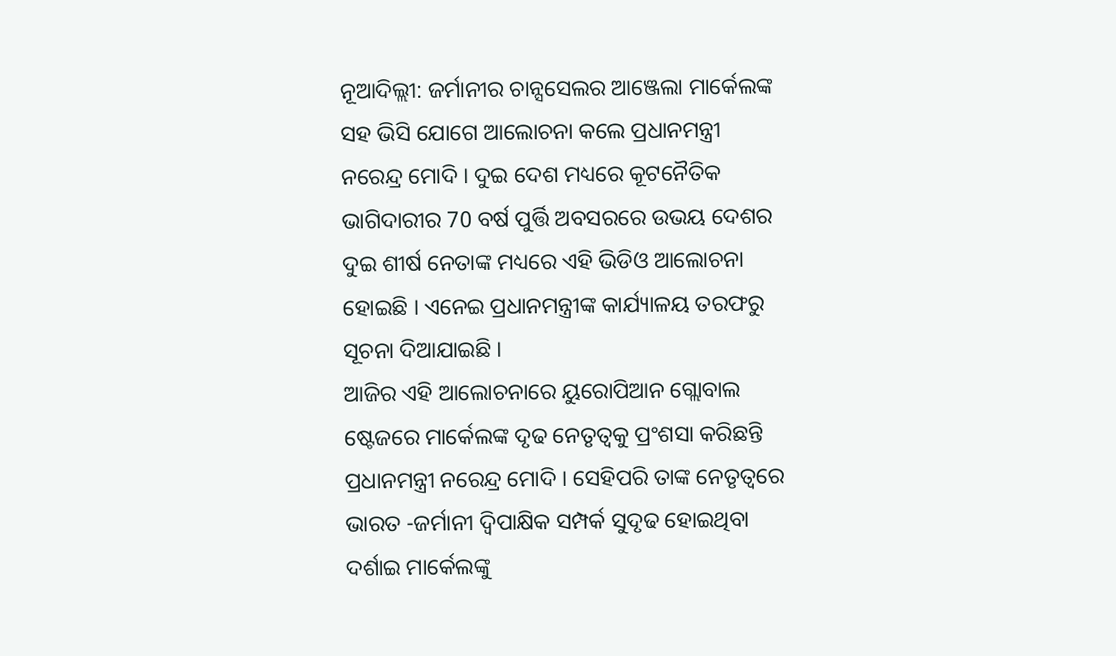ନୂଆଦିଲ୍ଲୀ: ଜର୍ମାନୀର ଚାନ୍ସସେଲର ଆଞ୍ଜେଲା ମାର୍କେଲଙ୍କ ସହ ଭିସି ଯୋଗେ ଆଲୋଚନା କଲେ ପ୍ରଧାନମନ୍ତ୍ରୀ ନରେନ୍ଦ୍ର ମୋଦି । ଦୁଇ ଦେଶ ମଧ୍ୟରେ କୂଟନୈତିକ ଭାଗିଦାରୀର 70 ବର୍ଷ ପୁର୍ତ୍ତି ଅବସରରେ ଉଭୟ ଦେଶର ଦୁଇ ଶୀର୍ଷ ନେତାଙ୍କ ମଧ୍ୟରେ ଏହି ଭିଡିଓ ଆଲୋଚନା ହୋଇଛି । ଏନେଇ ପ୍ରଧାନମନ୍ତ୍ରୀଙ୍କ କାର୍ଯ୍ୟାଳୟ ତରଫରୁ ସୂଚନା ଦିଆଯାଇଛି ।
ଆଜିର ଏହି ଆଲୋଚନାରେ ୟୁରୋପିଆନ ଗ୍ଲୋବାଲ ଷ୍ଟେଜରେ ମାର୍କେଲଙ୍କ ଦୃଢ ନେତୃତ୍ବକୁ ପ୍ରଂଶସା କରିଛନ୍ତି ପ୍ରଧାନମନ୍ତ୍ରୀ ନରେନ୍ଦ୍ର ମୋଦି । ସେହିପରି ତାଙ୍କ ନେତୃତ୍ବରେ ଭାରତ -ଜର୍ମାନୀ ଦ୍ବିପାକ୍ଷିକ ସମ୍ପର୍କ ସୁଦୃଢ ହୋଇଥିବା ଦର୍ଶାଇ ମାର୍କେଲଙ୍କୁ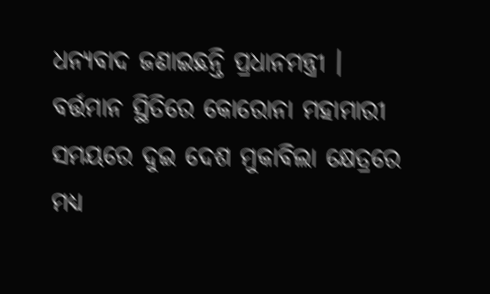ଧନ୍ୟବାଦ ଜଣାଇଛନ୍ତି ପ୍ରଧାନମନ୍ତ୍ରୀ ।
ବର୍ତ୍ତମାନ ସ୍ଥିତିରେ କୋରୋନା ମହାମାରୀ ସମୟରେ ଦୁଇ ଦେଶ ମୁକାବିଲା କ୍ଷେତ୍ରରେ ମଧ୍ୟ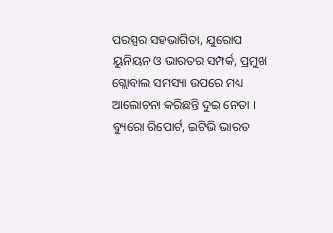ପରସ୍ପର ସହଭାଗିତା, ଯୁରୋପ ୟୁନିୟନ ଓ ଭାରତର ସମ୍ପର୍କ, ପ୍ରମୁଖ ଗ୍ଲୋବାଲ ସମସ୍ୟା ଉପରେ ମଧ୍ୟ ଆଲୋଚନା କରିଛନ୍ତି ଦୁଇ ନେତା ।
ବ୍ୟୁରୋ ରିପୋର୍ଟ, ଇଟିଭି ଭାରତ